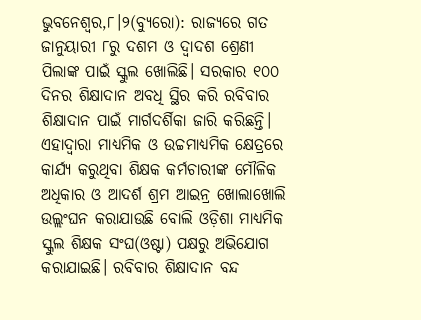ଭୁବନେଶ୍ୱର,୮।୨(ବ୍ୟୁରୋ): ରାଜ୍ୟରେ ଗତ ଜାନୁୟାରୀ ୮ରୁ ଦଶମ ଓ ଦ୍ୱାଦଶ ଶ୍ରେଣୀ ପିଲାଙ୍କ ପାଇଁ ସ୍କୁଲ ଖୋଲିଛି। ସରକାର ୧୦୦ ଦିନର ଶିକ୍ଷାଦାନ ଅବଧି ସ୍ଥିର କରି ରବିବାର ଶିକ୍ଷାଦାନ ପାଇଁ ମାର୍ଗଦର୍ଶିକା ଜାରି କରିଛନ୍ତି। ଏହାଦ୍ୱାରା ମାଧ୍ୟମିକ ଓ ଉଚ୍ଚମାଧ୍ୟମିକ କ୍ଷେତ୍ରରେ କାର୍ଯ୍ୟ କରୁଥିବା ଶିକ୍ଷକ କର୍ମଚାରୀଙ୍କ ମୌଳିକ ଅଧିକାର ଓ ଆଦର୍ଶ ଶ୍ରମ ଆଇନ୍ର ଖୋଲାଖୋଲି ଉଲ୍ଲଂଘନ କରାଯାଉଛି ବୋଲି ଓଡ଼ିଶା ମାଧ୍ୟମିକ ସ୍କୁଲ ଶିକ୍ଷକ ସଂଘ(ଓଷ୍ଟା) ପକ୍ଷରୁ ଅଭିଯୋଗ କରାଯାଇଛି। ରବିବାର ଶିକ୍ଷାଦାନ ବନ୍ଦ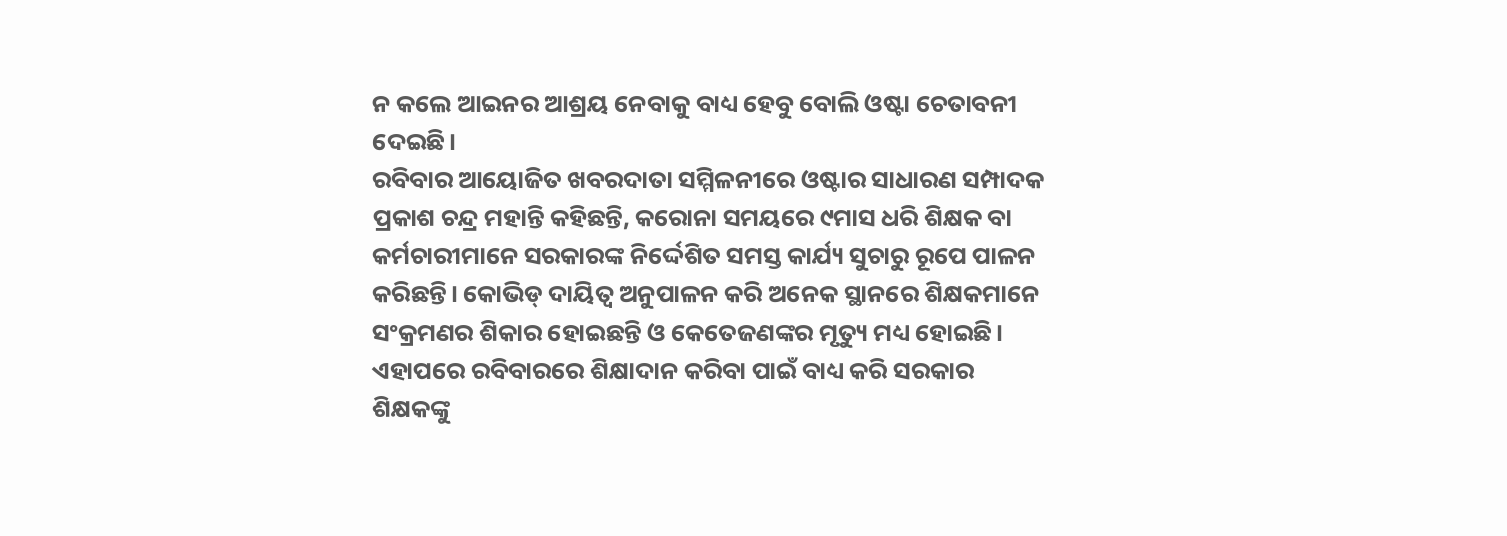ନ କଲେ ଆଇନର ଆଶ୍ରୟ ନେବାକୁ ବାଧ୍ୟ ହେବୁ ବୋଲି ଓଷ୍ଟା ଚେତାବନୀ ଦେଇଛି।
ରବିବାର ଆୟୋଜିତ ଖବରଦାତା ସମ୍ମିଳନୀରେ ଓଷ୍ଟାର ସାଧାରଣ ସମ୍ପାଦକ ପ୍ରକାଶ ଚନ୍ଦ୍ର ମହାନ୍ତି କହିଛନ୍ତି, କରୋନା ସମୟରେ ୯ମାସ ଧରି ଶିକ୍ଷକ ବା କର୍ମଚାରୀମାନେ ସରକାରଙ୍କ ନିର୍ଦ୍ଦେଶିତ ସମସ୍ତ କାର୍ଯ୍ୟ ସୁଚାରୁ ରୂପେ ପାଳନ କରିଛନ୍ତି। କୋଭିଡ୍ ଦାୟିତ୍ୱ ଅନୁପାଳନ କରି ଅନେକ ସ୍ଥାନରେ ଶିକ୍ଷକମାନେ ସଂକ୍ରମଣର ଶିକାର ହୋଇଛନ୍ତି ଓ କେତେଜଣଙ୍କର ମୃତ୍ୟୁ ମଧ୍ୟ ହୋଇଛି। ଏହାପରେ ରବିବାରରେ ଶିକ୍ଷାଦାନ କରିବା ପାଇଁ ବାଧ୍ୟ କରି ସରକାର ଶିକ୍ଷକଙ୍କୁ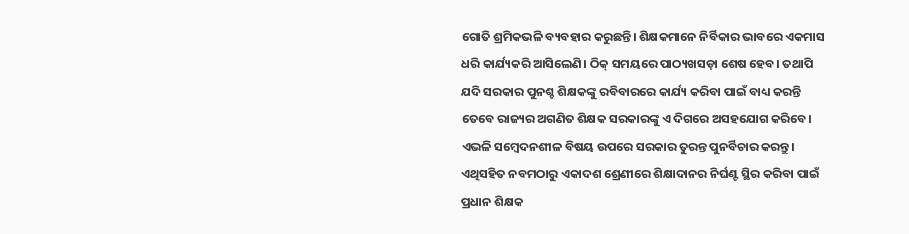ଗୋତି ଶ୍ରମିକଭଳି ବ୍ୟବହାର କରୁଛନ୍ତି। ଶିକ୍ଷକମାନେ ନିର୍ବିକାର ଭାବରେ ଏକମାସ ଧରି କାର୍ଯ୍ୟକରି ଆସିଲେଣି। ଠିକ୍ ସମୟରେ ପାଠ୍ୟଖସଡ଼ା ଶେଷ ହେବ। ତଥାପି ଯଦି ସରକାର ପୁନଶ୍ଚ ଶିକ୍ଷକଙ୍କୁ ରବିବାରରେ କାର୍ଯ୍ୟ କରିବା ପାଇଁ ବାଧ୍ୟ କରନ୍ତି ତେବେ ରାଜ୍ୟର ଅଗଣିତ ଶିକ୍ଷକ ସରକାରଙ୍କୁ ଏ ଦିଗରେ ଅସହଯୋଗ କରିବେ। ଏଭଳି ସମ୍ବେଦନଶୀଳ ବିଷୟ ଉପରେ ସରକାର ତୁରନ୍ତ ପୁନର୍ବିଚାର କରନ୍ତୁ। ଏଥିସହିତ ନବମଠାରୁ ଏକାଦଶ ଶ୍ରେଣୀରେ ଶିକ୍ଷାଦାନର ନିର୍ଘଣ୍ଟ ସ୍ଥିର କରିବା ପାଇଁ ପ୍ରଧାନ ଶିକ୍ଷକ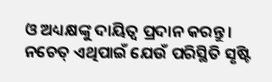ଓ ଅଧ୍ୟକ୍ଷଙ୍କୁ ଦାୟିତ୍ୱ ପ୍ରଦାନ କରନ୍ତୁ। ନଚେତ୍ ଏଥିପାଇଁ ଯେଉଁ ପରିସ୍ଥିତି ସୃଷ୍ଟି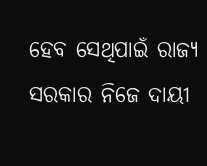ହେବ ସେଥିପାଇଁ ରାଜ୍ୟ ସରକାର ନିଜେ ଦାୟୀ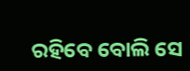ରହିବେ ବୋଲି ସେ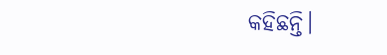କହିଛନ୍ତି।